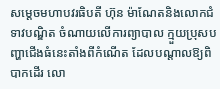សម្តេចមហាបវរធិបតី ហ៊ុន ម៉ាណែតនិងលោកជំទាវបណ្ឌិត ចំណាយលើការព្យាបាល ក្មួយប្រុសបញ្ហាជើងធំនេះតាំងពីកំណើត ដែលបណ្តាលឱ្យពិបាកដើរ លោ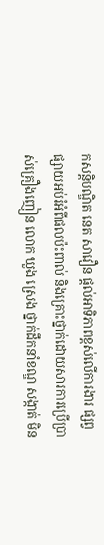កសន្ដិបណ្ឌិត នេត សាវឿន ផ្ដល់អាទិភាពខ្ពស់លើការងារ ផ្សព្វផ្សាយអប់រំអំពីផលប៉ះពាល់ និងគ្រោះថ្នាក់ដោយសារការប្រើប្រាស់គ្រឿងញៀន លោក ឃួង ស្រេង ថ្នាក់ដឹកនាំខណ្ឌ សង្កាត់ មិន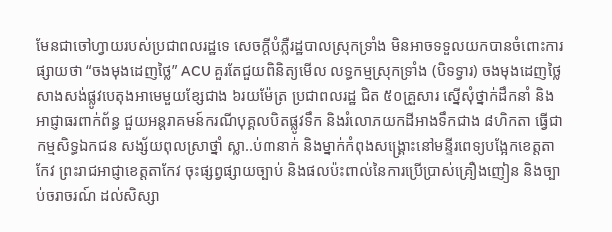មែនជាចៅហ្វាយរបស់ប្រជាពលរដ្ឋទេ សេចក្ដីបំភ្លឺរដ្ឋបាលស្រុកទ្រាំង មិនអាចទទួលយកបានចំពោះការផ្សាយថា “ចងមុងដេញថ្លៃ” ACU គួរតែជួយពិនិត្យមើល លទ្ធកម្មស្រុកទ្រាំង (បិទទ្វារ) ចងមុងដេញថ្លៃ សាងសង់ផ្លូវបេតុងអាមេមួយខ្សែជាង ៦រយម៉ែត្រ ប្រជាពលរដ្ឋ ជិត ៥០គ្រួសារ ស្នើសុំថ្នាក់ដឹកនាំ និងអាជ្ញាធរពាក់ព័ន្ធ ជួយអន្តរាគមន៍ករណីបុគ្គលបិតផ្លូវទឹក និងរំលោភយកដីអាងទឹកជាង ៨ហិកតា ធ្វើជាកម្មសិទ្ធឯកជន សង្ស័យពុលស្រាថ្នាំ ស្លា..ប់៣នាក់ និងម្នាក់កំពុងសង្រ្គោះនៅមន្ទីរពេទ្យបង្អែកខេត្តតាកែវ ព្រះរាជអាជ្ញាខេត្តតាកែវ ចុះផ្សព្វផ្សាយច្បាប់ និងផលប៉ះពាល់នៃការប្រើប្រាស់គ្រឿងញៀន និងច្បាប់ចរាចរណ៍ ដល់សិស្សា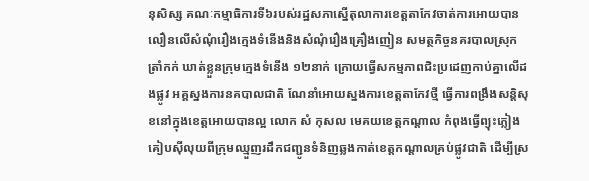នុសិស្ស គណៈកម្មាធិការទី៦របស់រដ្ឋសភាស្នើតុលាការខេត្តតាកែវចាត់ការអោយបានលឿនលើសំណុំរឿងក្មេងទំនើងនិងសំណុំរឿងគ្រឿងញៀន សមត្ថកិច្ចនគរបាលស្រុកត្រាំកក់ ឃាត់ខ្លួនក្រុមក្មេងទំនើង ១២នាក់ ក្រោយធ្វើសកម្មភាពជិះប្រដេញកាប់គ្នាលើដងផ្លូវ អគ្គស្នងការនគបាលជាតិ ណែនាំអោយស្នងការខេត្តតាកែវថ្មី ធ្វើការពង្រឹងសន្តិសុខនៅក្នុងខេត្តអោយបានល្អ លោក សំ កុសល មេគយខេត្តកណ្តាល កំពុងធ្វើព្យុះភ្លៀងគៀបស៊ីលុយពីក្រុមឈ្មួញរដឹកជញ្ជូនទំនិញឆ្លងកាត់ខេត្តកណ្តាលគ្រប់ផ្លូវជាតិ ដើម្បីស្រ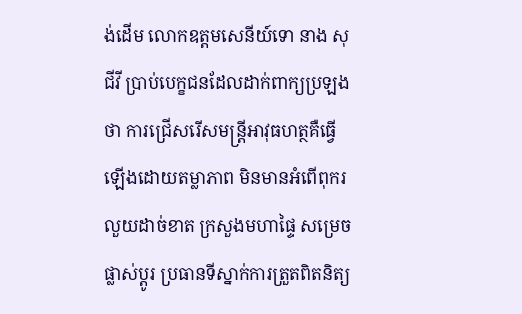ង់ដើម លោកឧត្តមសេនីយ៍ទោ នាង សុជីវី ប្រាប់បេក្ខជនដែលដាក់ពាក្យប្រឡងថា ការជ្រើសរើសមន្រ្តីអាវុធហត្ថគឺធ្វើឡើងដោយតម្លាភាព មិនមានអំពើពុករលួយដាច់ខាត ក្រសួងមហាផ្ទៃ សម្រេចផ្លាស់ប្ដូរ ប្រធានទីស្នាក់ការត្រួតពិតនិត្យ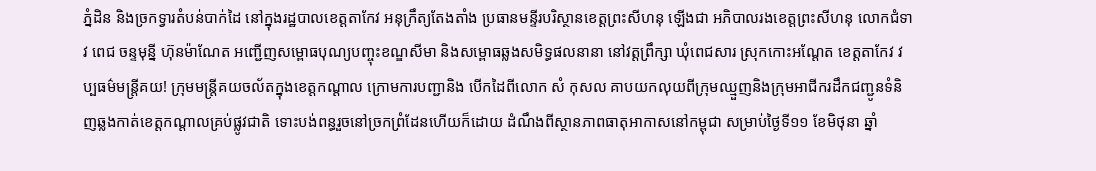ភ្នំដិន និងច្រកទ្វារតំបន់បាក់ដៃ នៅក្នុងរដ្ឋបាលខេត្តតាកែវ អនុក្រឹត្យតែងតាំង ប្រធានមន្ទីរបរិស្ថានខេត្តព្រះសីហនុ ឡើងជា អភិបាលរងខេត្តព្រះសីហនុ លោកជំទាវ ពេជ ចន្ទមុន្នី ហ៊ុនម៉ាណែត អញ្ជើញសម្ពោធបុណ្យបញ្ចុះខណ្ឌសីមា និងសម្ពោធឆ្លងសមិទ្ធផលនានា នៅវត្តព្រឹក្សា ឃុំពេជសារ ស្រុកកោះអណ្តែត ខេត្តតាកែវ វប្បធម៌មន្រ្តីគយ! ក្រុមមន្ត្រីគយចល័តក្នុងខេត្តកណ្ដាល ក្រោមការបញ្ជានិង បើកដៃពីលោក សំ កុសល គាបយកលុយពីក្រុមឈ្មួញនិងក្រុមអាជីករដឹកជញ្ជូនទំនិញឆ្លងកាត់ខេត្តកណ្តាលគ្រប់ផ្លូវជាតិ ទោះបង់ពន្ធរួចនៅច្រកព្រំដែនហើយក៏ដោយ ដំណឹងពីស្ថានភាពធាតុអាកាសនៅកម្ពុជា សម្រាប់ថ្ងៃទី១១ ខែមិថុនា ឆ្នាំ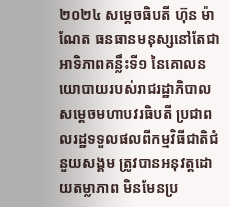២០២៤ សម្តេចធិបតី ហ៊ុន ម៉ាណែត ធនធានមនុស្សនៅតែជាអាទិភាពគន្លឹះទី១ នៃគោលនយោបាយរបស់រាជរដ្ឋាភិបាល សម្តេចមហាបវរធិបតី ប្រជាពលរដ្ឋទទួលផលពីកម្មវិធីជាតិជំនួយសង្គម ត្រូវបានអនុវត្តដោយតម្លាភាព មិនមែនប្រ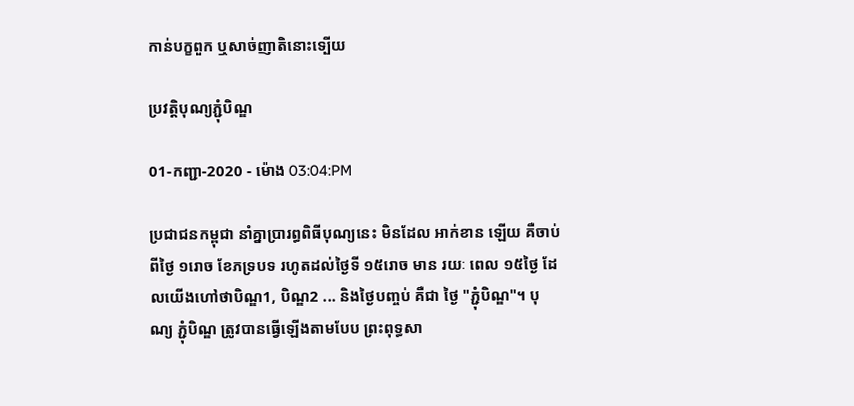កាន់បក្ខពួក ឬសាច់ញាតិនោះទ្បើយ

ប្រវត្តិបុណ្យភ្ជុំបិណ្ឌ

01-កញ្ជា-2020 - ម៉ោង 03:04:PM

ប្រជាជនកម្ពុជា នាំគ្នាប្រារព្ធពិធីបុណ្យនេះ មិនដែល អាក់ខាន ឡើយ គឺចាប់ពីថៃ្ង ១រោច ខែភទ្របទ រហូតដល់ថៃ្ងទី ១៥រោច មាន រយៈ ពេល ១៥ថៃ្ង ដែលយើងហៅថាបិណ្ឌ1, បិណ្ឌ2 ... និងថៃ្ងបញ្ចប់ គឺជា ថៃ្ង "ភ្ជុំបិណ្ឌ"។ បុណ្យ ភ្ជុំបិណ្ឌ ត្រូវបានធ្វើឡើងតាមបែប ព្រះពុទ្ធសា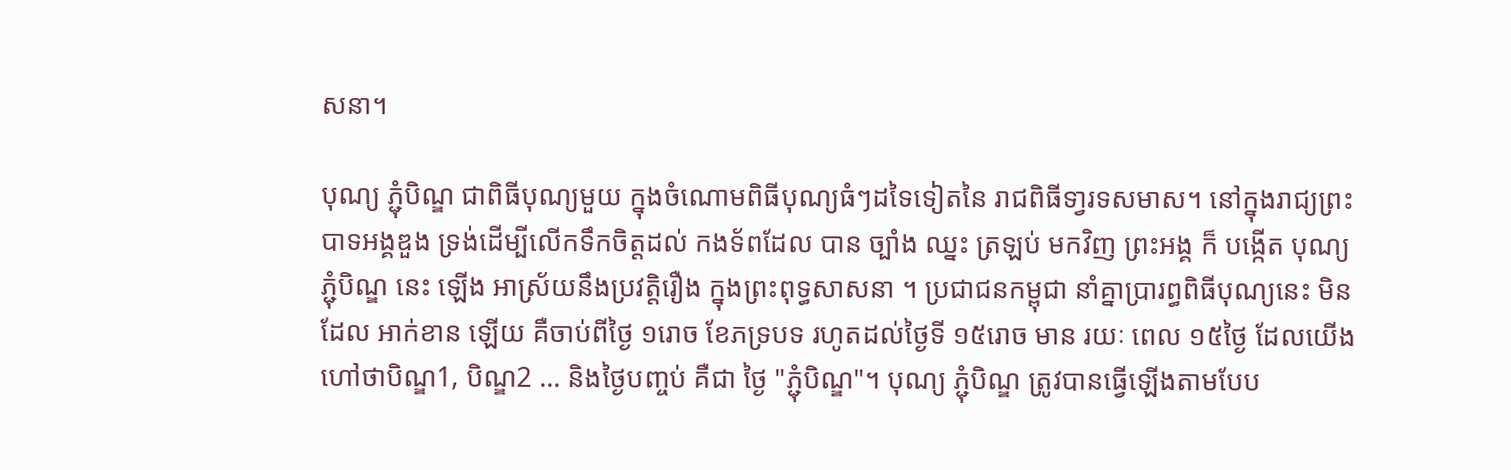សនា។

បុណ្យ ភ្ជុំបិណ្ឌ ជាពិធីបុណ្យមួយ ក្នុងចំណោមពិធីបុណ្យធំៗដទៃទៀតនៃ រាជពិធីទា្វរទសមាស។ នៅក្នុងរាជ្យព្រះបាទអង្គឌួង ទ្រង់ដើម្បីលើកទឹកចិត្តដល់ កងទ័ពដែល បាន ច្បាំង ឈ្នះ ត្រឡប់ មកវិញ ព្រះអង្គ ក៏ បង្កើត បុណ្យ ភ្ជុំបិណ្ឌ នេះ ឡើង អាស្រ័យនឹងប្រវត្តិរឿង ក្នុងព្រះពុទ្ធសាសនា ។ ប្រជាជនកម្ពុជា នាំគ្នាប្រារព្ធពិធីបុណ្យនេះ មិនដែល អាក់ខាន ឡើយ គឺចាប់ពីថៃ្ង ១រោច ខែភទ្របទ រហូតដល់ថៃ្ងទី ១៥រោច មាន រយៈ ពេល ១៥ថៃ្ង ដែលយើងហៅថាបិណ្ឌ1, បិណ្ឌ2 ... និងថៃ្ងបញ្ចប់ គឺជា ថៃ្ង "ភ្ជុំបិណ្ឌ"។ បុណ្យ ភ្ជុំបិណ្ឌ ត្រូវបានធ្វើឡើងតាមបែប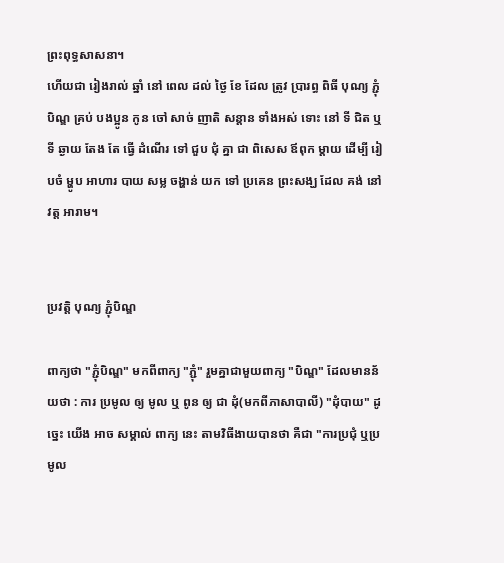ព្រះពុទ្ធសាសនា។
ហេីយជា រៀងរាល់ ឆ្នាំ នៅ ពេល ដល់ ថ្ងៃ ខែ ដែល ត្រូវ ប្រារព្ធ ពិធី បុណ្យ ភ្ជុំបិណ្ឌ គ្រប់ បងប្អូន កូន ចៅ សាច់ ញាតិ សន្ដាន ទាំងអស់ ទោះ នៅ ទី ជិត ឬ ទី ឆ្ងាយ តែង តែ ធ្វើ ដំណើរ ទៅ ជួប ជុំ គ្នា ជា ពិសេស ឪពុក ម្ដាយ ដើម្បី រៀបចំ ម្ហូប អាហារ បាយ សម្ល ចង្ហាន់ យក ទៅ ប្រគេន ព្រះសង្ឃ ដែល គង់ នៅ វត្ត អារាម។


ប្រវត្តិ បុណ្យ ភ្ជុំបិណ្ឌ

ពាក្យថា "ភ្ជុំបិណ្ឌ" មកពីពាក្យ "ភ្ជុំ" រួមគ្នាជាមួយពាក្យ "បិណ្ឌ" ដែលមានន័យថា : ការ ប្រមូល ឲ្យ មូល ឬ ពូន ឲ្យ ជា ដុំ(មកពីភាសាបាលី) "ដុំបាយ" ដូចេ្នះ យើង អាច សម្គាល់ ពាក្យ នេះ តាមវិធីងាយបានថា គឺជា "ការប្រជុំ ឬប្រមូល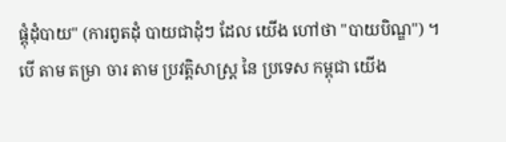ផ្តុំដុំបាយ" (ការពូតដុំ បាយជាដុំៗ ដែល យើង ហៅថា "បាយបិណ្ឌ") ។
បើ តាម តម្រា ចារ តាម ប្រវត្តិសាស្ត្រ នៃ ប្រទេស កម្ពុជា យើង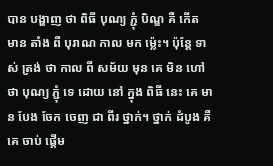បាន បង្ហាញ ថា ពិធី បុណ្យ ភ្ជុំ បិណ្ឌ គឺ កើត មាន តាំង ពី បុរាណ កាល មក ម្ល៉េះ។ ប៉ុន្តែ ទាស់ ត្រង់ ថា កាល ពី សម័យ មុន គេ មិន ហៅ ថា បុណ្យ ភ្ជុំ ទេ ដោយ នៅ ក្នុង ពិធី នេះ គេ មាន បែង ចែក ចេញ ជា ពីរ ថ្នាក់។ ថ្នាក់ ដំបូង គឺ គេ ចាប់ ផ្ដើម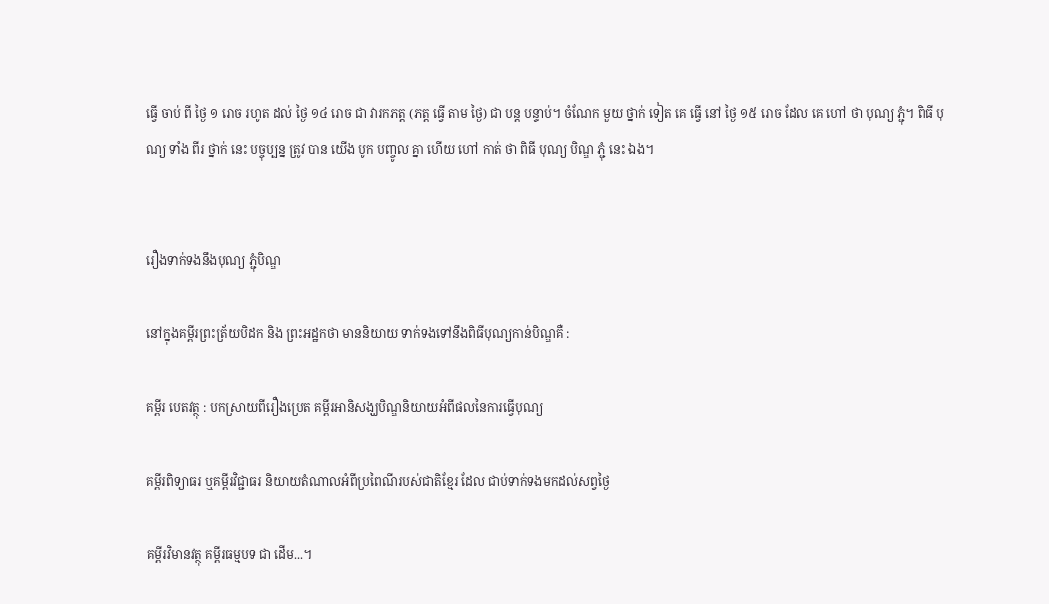ធ្វើ ចាប់ ពី ថ្ងៃ ១ រោច រហូត ដល់ ថ្ងៃ ១៤ រោច ជា វារកភត្ត (ភត្ត ធ្វើ តាម ថ្ងៃ) ជា បន្ត បន្ទាប់។ ចំណែក មួយ ថ្នាក់ ទៀត គេ ធ្វើ នៅ ថ្ងៃ ១៥ រោច ដែល គេ ហៅ ថា បុណ្យ ភ្ជុំ។ ពិធី បុណ្យ ទាំង ពីរ ថ្នាក់ នេះ បច្ចុប្បន្ន ត្រូវ បាន យើង បូក បញ្ចូល គ្នា ហើយ ហៅ កាត់ ថា ពិធី បុណ្យ បិណ្ឌ ភ្ជុំ នេះ ឯង។


រឿងទាក់ទងនឹងបុណ្យ ភ្ជុំបិណ្ឌ

នៅក្នុងគម្ពីរព្រះត្រ័យបិដក និង ព្រះអដ្ឋកថា មាននិយាយ ទាក់ទងទៅនឹងពិធីបុណ្យកាន់បិណ្ឌគឺ :

គម្ពីរ បេតវត្ថុ : បកស្រាយពីរឿងប្រេត គម្ពីរអានិសង្ឃបិណ្ឌនិយាយអំពីផលនៃការធ្វើបុណ្យ

គម្ពីរពិទ្យាធរ ឬគម្ពីរវិជ្ជាធរ និយាយតំណាលអំពីប្រពៃណីរបស់ជាតិខែ្មរ ដែល ជាប់ទាក់ទងមកដល់សព្វថៃ្ង

គម្ពីរវិមានវត្ថុ គម្ពីរធម្មបទ ជា ដើម...។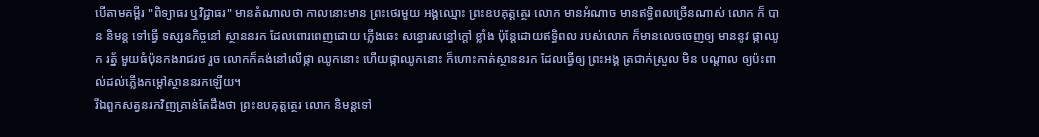បើតាមគម្ពីរ "ពិទ្យាធរ ឬវិជ្ជាធរ" មានតំណាលថា កាលនោះមាន ព្រះថេរមួយ អង្គឈ្មោះ ព្រះឧបគុត្តត្ថេរ លោក មានអំណាច មានឥទ្ធិពលច្រើនណាស់ លោក ក៏ បាន និមន្ត ទៅធ្វើ ទស្សនកិច្ចនៅ ស្ថាននរក ដែលពោរពេញដោយ ភ្លើងឆេះ សន្ធោរសន្ធៅក្តៅ ខ្លាំង ប៉ុនែ្តដោយឥទ្ធិពល របស់លោក ក៏មានលេចចេញឲ្យ មាននូវ ផ្កាឈូក រត័្ន មួយធំប៉ុនកងរាជរថ រួច លោកក៏គង់នៅលើផ្កា ឈូកនោះ ហើយផ្កាឈូកនោះ ក៏ហោះកាត់ស្ថាននរក ដែលធើ្វឲ្យ ព្រះអង្គ ត្រជាក់ស្រួល មិន បណ្តាល ឲ្យប៉ះពាល់ដល់ភ្លើងកម្តៅស្ថាននរកឡើយ។
រីឯពួកសត្វនរកវិញគ្រាន់តែដឹងថា ព្រះឧបគុត្តត្ថេរ លោក និមន្តទៅ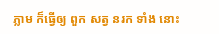ភ្លាម ក៏ធ្វើឲ្យ ពួក សត្វ នរក ទាំង នោះ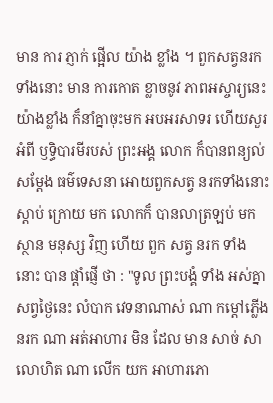មាន ការ ភ្ញាក់ ផ្អើល យ៉ាង ខ្លាំង ។ ពួកសត្វនរកទាំងនោះ មាន ការកោត ខ្លាចនូវ ភាពអស្ចារ្យនេះយ៉ាងខ្លាំង ក៏នាំគ្នាចុះមក អបអរសាទរ ហើយសួរអំពី ឫទិ្ធបារមីរបស់ ព្រះអង្គ លោក ក៏បានពន្យល់ សមែ្តង ធម៌‌ទេសនា អោយពួកសត្វ នរកទាំងនោះស្តាប់ ក្រោយ មក លោកក៏ បានលាត្រឡប់ មកស្ថាន មនុស្ស វិញ ហើយ ពួក សត្វ នរក ទាំង នោះ បាន ផ្តាំផ្ញើ ថា : "ទូល ព្រះបង្គំ ទាំង អស់គ្នាសព្វថៃ្ងនេះ លំបាក វេទនាណាស់ ណា កម្តៅភ្លើងនរក ណា អត់អាហារ មិន ដែល មាន សាច់ សា លោហិត ណា លើក យក អាហារភោ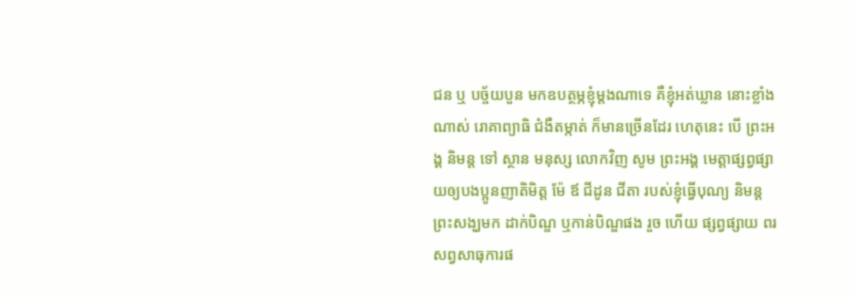ជន ឬ បច្ច័យបួន មកឧបត្ថម្ភខ្ញុំម្តងណាទេ គឺខ្ញុំអត់ឃ្លាន នោះខ្លាំងណាស់ រោគាព្យាធិ ជំងឺតម្កាត់ ក៏មានច្រើនដែរ ហេតុនេះ បើ ព្រះអង្គ និមន្ត ទៅ ស្ថាន មនុស្ស លោកវិញ សូម ព្រះអង្គ មេត្តាផ្សព្វផ្សាយឲ្យបងប្អូនញាតិមិត្ត ម៉ែ ឪ ជីដូន ជីតា របស់ខ្ញុំធ្វើបុណ្យ និមន្តព្រះសង្ឃមក ដាក់បិណ្ឌ ឬកាន់បិណ្ឌផង រួច ហើយ ផ្សព្វផ្សាយ ពរសព្វសាធុការផ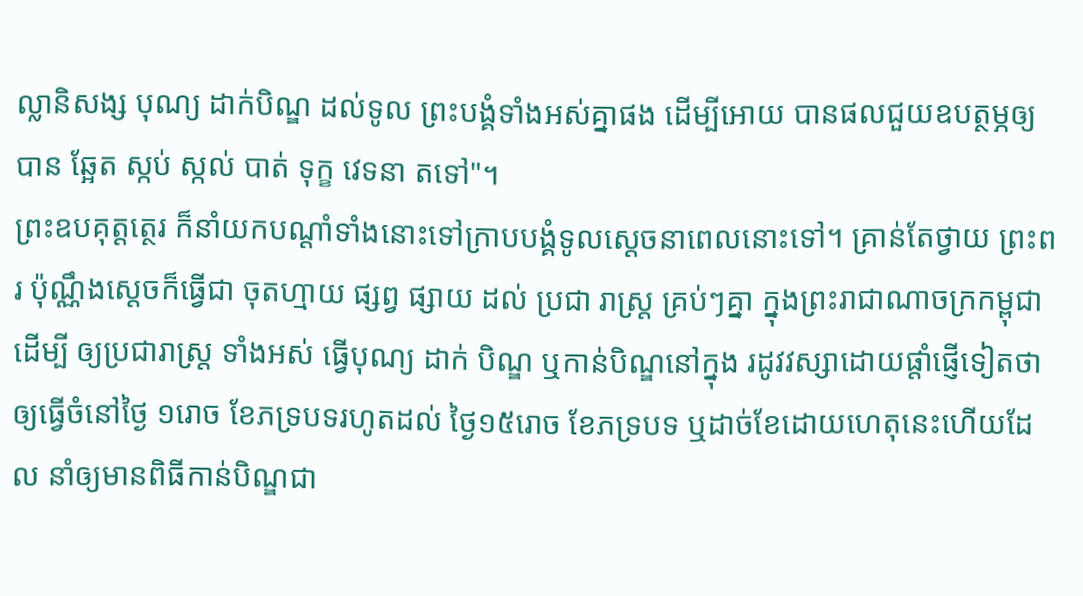ល្លានិសង្ស បុណ្យ ដាក់បិណ្ឌ ដល់ទូល ព្រះបង្គំទាំងអស់គ្នាផង ដើម្បីអោយ បានផលជួយឧបត្ថម្ភឲ្យ បាន ឆែ្អត ស្កប់ ស្កល់ បាត់ ទុក្ខ វេទនា តទៅ"។
ព្រះឧបគុត្តតេ្ថរ ក៏នាំយកបណ្តាំទាំងនោះទៅក្រាបបង្គំទូលសេ្តចនាពេលនោះទៅ។ គ្រាន់តែថ្វាយ ព្រះពរ ប៉ុណ្ណឹងសេ្តចក៏ធ្វើជា ចុតហ្មាយ ផ្សព្វ ផ្សាយ ដល់ ប្រជា រាស្រ្ត គ្រប់ៗគ្នា ក្នុងព្រះរាជាណាចក្រកម្ពុជា ដើម្បី ឲ្យប្រជារាស្រ្ត ទាំងអស់ ធ្វើបុណ្យ ដាក់ បិណ្ឌ ឬកាន់បិណ្ឌនៅក្នុង រដូវវស្សាដោយផ្តាំផ្ញើទៀតថា ឲ្យធ្វើចំនៅថៃ្ង ១រោច ខែភទ្របទរហូតដល់ ថៃ្ង១៥រោច ខែភទ្របទ ឬដាច់ខែដោយហេតុនេះហើយដែល នាំឲ្យមានពិធីកាន់បិណ្ឌជា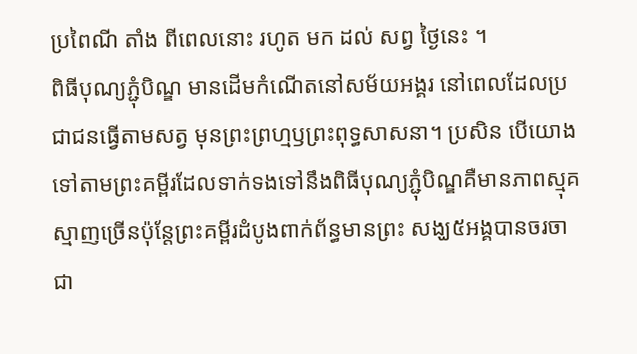ប្រពៃណី តាំង ពីពេលនោះ រហូត មក ដល់ សព្វ ថៃ្ងនេះ ។
ពិធីបុណ្យភ្ជុំបិណ្ឌ មានដើមកំណើតនៅសម័យអង្គរ នៅពេលដែលប្រជាជនធ្វើតាមសត្វ មុនព្រះព្រហ្មឫព្រះពុទ្ធសាសនា។ ប្រសិន បើយោងទៅតាមព្រះគម្ពីរដែលទាក់ទងទៅនឹងពិធីបុណ្យភ្ជុំបិណ្ឌគឺមានភាពស្មុគស្មាញច្រើនប៉ុន្តែព្រះគម្ពីរដំបូងពាក់ព័ន្ធមានព្រះ សង្ឃ៥អង្គបានចរចាជា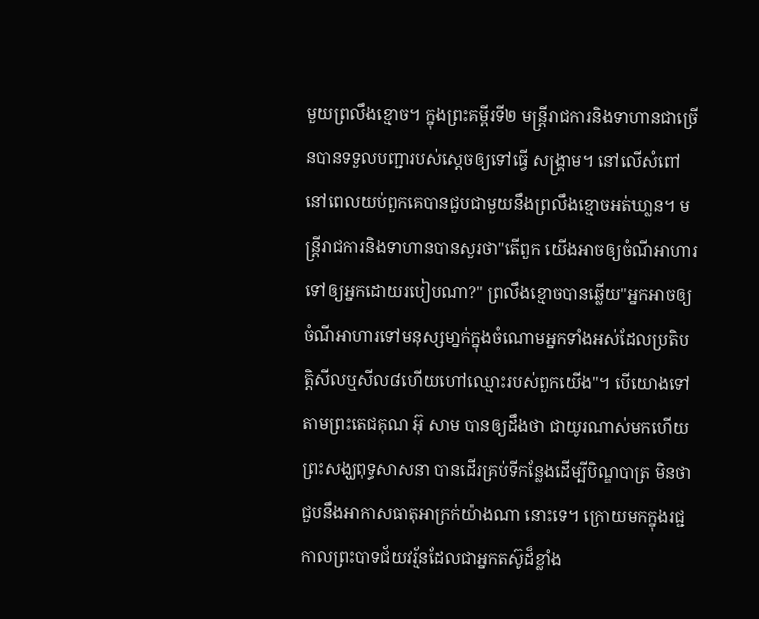មួយព្រលឹងខ្មោច។ ក្នុងព្រះគម្ពីរទី២ មន្រ្តីរាជការនិងទាហានជាច្រើនបានទទួលបញ្ជារបស់ស្ដេចឲ្យទៅធ្វើ សង្គ្រាម។ នៅលើសំពៅនៅពេលយប់ពួកគេបានជួបជាមួយនឹងព្រលឹងខ្មោចអត់ឃា្លន។ មន្ត្រីរាជការនិងទាហានបានសួរថា"តើពួក យើងអាចឲ្យចំណីអាហារទៅឲ្យអ្នកដោយរបៀបណា?" ព្រលឹងខ្មោចបានឆ្លើយ"អ្នកអាចឲ្យចំណីអាហារទៅមនុស្សមា្នក់ក្នុងចំណោមអ្នកទាំងអស់ដែលប្រតិបត្តិសីលឬសីល៨ហើយហៅឈ្មោះរបស់ពួកយើង"។ បើយោងទៅតាមព្រះតេជគុណ អ៊ុ សាម បានឲ្យដឹងថា ជាយូរណាស់មកហើយព្រះសង្ឃពុទ្ធសាសនា បានដើរគ្រប់ទីកន្លែងដើម្បីបិណ្ឌបាត្រ មិនថាជួបនឹងអាកាសធាតុអាក្រក់យ៉ាងណា នោះទេ។ ក្រោយមកក្នុងរជ្ជកាលព្រះបាទជ័យវរ្ម័នដែលជាអ្នកតស៊ូដ៏ខ្លាំង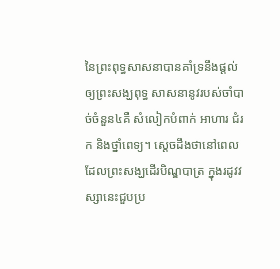នៃព្រះពុទ្ធសាសនាបានគាំទ្រនឹងផ្ដល់ឲ្យព្រះសង្ឃពុទ្ធ សាសនានូវរបស់ចាំបាច់ចំនួន៤គឺ សំលៀកបំពាក់ អាហារ ជំរក និងថ្នាំពេទ្យ។ ស្ដេចដឹងថានៅពេលដែលព្រះសង្ឃដើរបិណ្ឌបាត្រ ក្នុងរដូវវស្សានេះជួបប្រ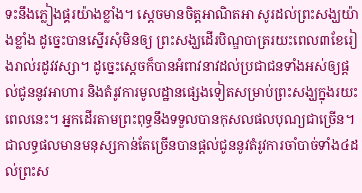ទះនឹងភ្លៀងផ្គរយ៉ាងខ្លាំង។ ស្ដេចមានចិត្តអាណិតអា សូរដល់ព្រះសង្ឃយ៉ាងខ្លាំង ដូច្នេះបានស្នើរសុំមិនឲ្យ ព្រះសង្ឃដើរបិណ្ឌបាត្ររយះពេល៣ខែរៀងរាល់រដូវវស្សា។ ដូច្នេះស្ដេចក៏បានអំពាវនាវដល់ប្រជាជនទាំងអស់ឲ្យផ្ដល់ជូននូវអាហារ និងតំរូវការមូលដ្ឋានផ្សេងទៀតសម្រាប់ព្រះសង្ឃក្នុងរយះពេលនេះ។ អ្នកដើរតាមព្រះពុទ្ធនឹងទទួលបានកុសលផលបុណ្យជាច្រើន។ ជាលទ្ធផលមានមនុស្សកាន់តែច្រើនបានផ្ដល់ជូននូវតំរូវការចាំបាច់ទាំង៤ដល់ព្រះស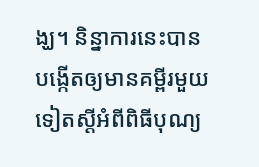ង្ឃ។ និន្នាការនេះបានបង្កើតឲ្យមានគម្ពីរមួយ ទៀតស្ដីអំពីពិធីបុណ្យ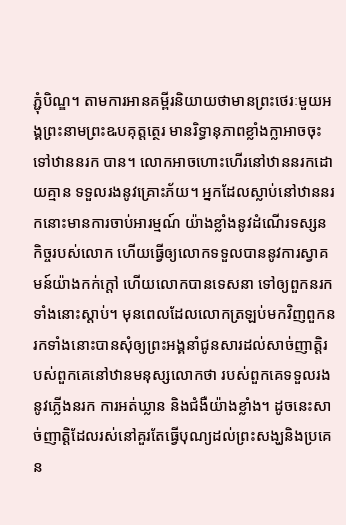ភ្ជុំបិណ្ឌ។ តាមការអានគម្ពីរនិយាយថាមានព្រះថេរៈមួយអង្គព្រះនាមព្រះឩបគុត្តត្ថេរ មានរិទ្ធានុភាពខ្លាំងក្លាអាចចុះទៅឋាននរក បាន។ លោកអាចហោះហើរនៅឋាននរកដោយគ្មាន ទទួលរងនូវគ្រោះភ័យ។ អ្នកដែលស្លាប់នៅឋាននរកនោះមានការចាប់អារម្មណ៍ យ៉ាងខ្លាំងនូវដំណើរទស្សនកិច្ចរបស់លោក ហើយធ្វើឲ្យលោកទទួលបាននូវការស្វាគមន៍យ៉ាងកក់ក្ដៅ ហើយលោកបានទេសនា ទៅឲ្យពួកនរកទាំងនោះស្ដាប់។ មុនពេលដែលលោកត្រឡប់មកវិញពួកនរកទាំងនោះបានសុំឲ្យព្រះអង្គនាំជូនសារដល់សាច់ញាត្តិរបស់ពួកគេនៅឋានមនុស្សលោកថា របស់ពួកគេទទួលរងនូវភ្លើងនរក ការអត់ឃ្លាន និងជំងឺយ៉ាងខ្លាំង។ ដូចនេះសាច់ញាត្តិដែលរស់នៅគួរតែធ្វើបុណ្យដល់ព្រះសង្ឃនិងប្រគេន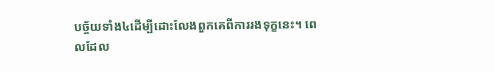បច្ច័យទាំង៤ដើម្បីដោះលែងពួកគេពីការរងទុក្ខនេះ។ ពេលដែល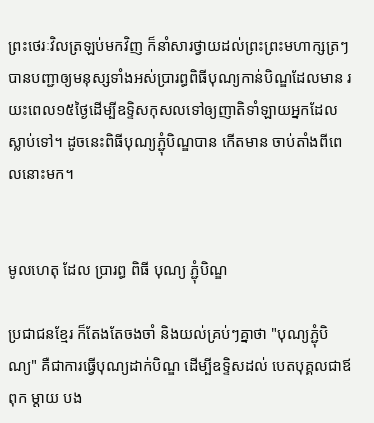ព្រះថេរៈវិលត្រឡប់មកវិញ ក៏នាំសារថ្វាយដល់ព្រះព្រះមហាក្សត្រៗបានបញ្ជាឲ្យមនុស្សទាំងអស់ប្រារព្ធពិធីបុណ្យកាន់បិណ្ឌដែលមាន រយះពេល១៥ថ្ងៃដើម្បីឧទ្ទិសកុសលទៅឲ្យញាតិទាំឡាយអ្នកដែលស្លាប់ទៅ។ ដូចនេះពិធីបុណ្យភ្ជុំបិណ្ឌបាន កើតមាន ចាប់តាំងពីពេលនោះមក។


មូលហេតុ ដែល ប្រារព្ធ ពិធី បុណ្យ ភ្ជុំបិណ្ឌ

ប្រជាជនខែ្មរ ក៏តែងតែចងចាំ និងយល់គ្រប់ៗគ្នាថា "បុណ្យភ្ជុំបិណ្យ" គឺជាការធ្វើបុណ្យដាក់បិណ្ឌ ដើម្បីឧទ្ទិសដល់ បេតបុគ្គលជាឪពុក ម្តាយ បង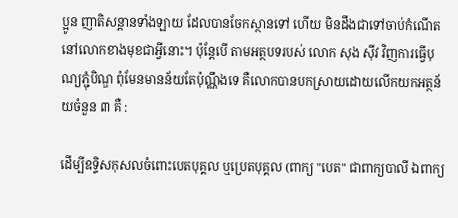ប្អូន ញាតិសន្តានទាំងឡាយ ដែលបានចែកស្ថានទៅ ហើយ មិនដឹងជាទៅចាប់កំណើតនៅលោកខាងមុខជាអ្វីនោះ។ ប៉ុនែ្តបើ តាមអត្ថបទរបស់ លោក សុង ស៊ីវ វិញការធ្វើបុណ្យភ្ជុំបិណ្ឌ ពុំមែនមានន័យតែប៉ុណ្ណឹងទេ គឺលោកបានបកស្រាយដោយលើកយកអត្ថន័យចំនួន ៣ គឺ :

ដើម្បីឧទិ្ទសកុសលចំពោះបេតបុគ្គល ឬប្រេតបុគ្គល (ពាក្យ "បេត" ជាពាក្យបាលី ឯពាក្យ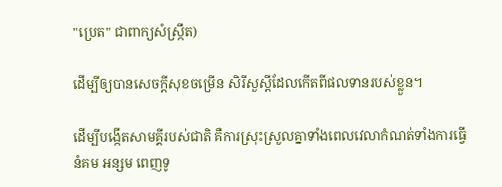"ប្រេត" ជាពាក្យសំស្រ្កឹត)

ដើម្បីឲ្យបានសេចក្តីសុខចម្រើន សិរីសួស្តីដែលកើតពីផលទានរបស់ខ្លួន។

ដើម្បីបង្កើតសាមគ្គីរបស់ជាតិ គឺការស្រុះស្រួលគ្នាទាំងពេលវេលាកំណត់ទាំងការធ្វើនំគម អន្សម ពេញទូ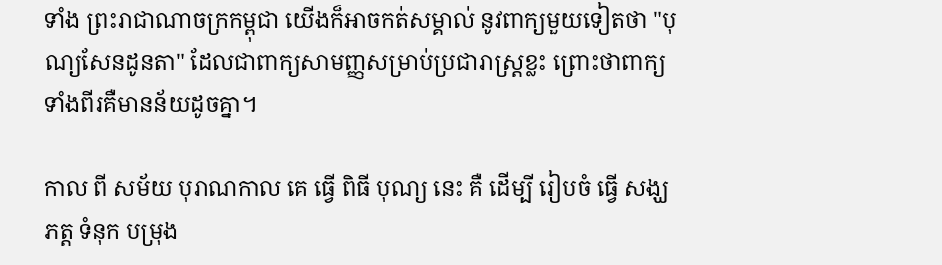ទាំង ព្រះរាជាណាចក្រកម្ពុជា យើងក៏អាចកត់សម្គាល់ នូវពាក្យមួយទៀតថា "បុណ្យសែនដូនតា" ដែលជាពាក្យសាមញ្ញសម្រាប់ប្រជារាស្រ្តខ្លះ ព្រោះថាពាក្យទាំងពីរគឺមានន័យដូចគ្នា។

កាល ពី សម័យ បុរាណកាល គេ ធ្វើ ពិធី បុណ្យ នេះ គឺ ដើម្បី រៀបចំ ធ្វើ សង្ឃភត្ត ទំនុក បម្រុង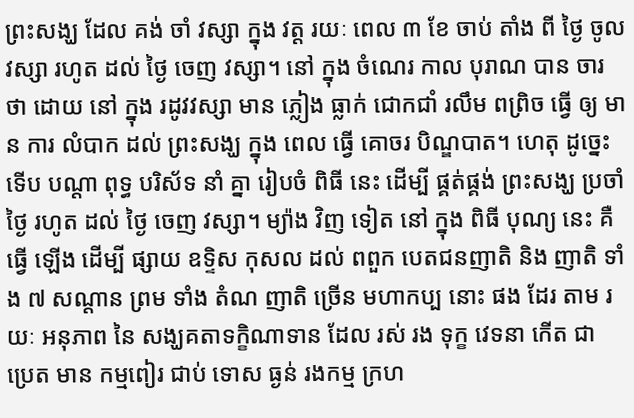ព្រះសង្ឃ ដែល គង់ ចាំ វស្សា ក្នុង វត្ត រយៈ ពេល ៣ ខែ ចាប់ តាំង ពី ថ្ងៃ ចូល វស្សា រហូត ដល់ ថ្ងៃ ចេញ វស្សា។ នៅ ក្នុង ចំណេរ កាល បុរាណ បាន ចារ ថា ដោយ នៅ ក្នុង រដូវវស្សា មាន ភ្លៀង ធ្លាក់ ជោកជាំ រលឹម ពព្រិច ធ្វើ ឲ្យ មាន ការ លំបាក ដល់ ព្រះសង្ឃ ក្នុង ពេល ធ្វើ គោចរ បិណ្ឌបាត។ ហេតុ ដូច្នេះ ទើប បណ្ដា ពុទ្ធ បរិស័ទ នាំ គ្នា រៀបចំ ពិធី នេះ ដើម្បី ផ្គត់ផ្គង់ ព្រះសង្ឃ ប្រចាំ ថ្ងៃ រហូត ដល់ ថ្ងៃ ចេញ វស្សា។ ម្យ៉ាង វិញ ទៀត នៅ ក្នុង ពិធី បុណ្យ នេះ គឺ ធ្វើ ឡើង ដើម្បី ផ្សាយ ឧទ្ទិស កុសល ដល់ ពពួក បេតជនញាតិ និង ញាតិ ទាំង ៧ សណ្ដាន ព្រម ទាំង តំណ ញាតិ ច្រើន មហាកប្ប នោះ ផង ដែរ តាម រយៈ អនុភាព នៃ សង្ឃគតាទក្ខិណាទាន ដែល រស់ រង ទុក្ខ វេទនា កើត ជា ប្រេត មាន កម្មពៀរ ជាប់ ទោស ធ្ងន់ រងកម្ម ក្រហ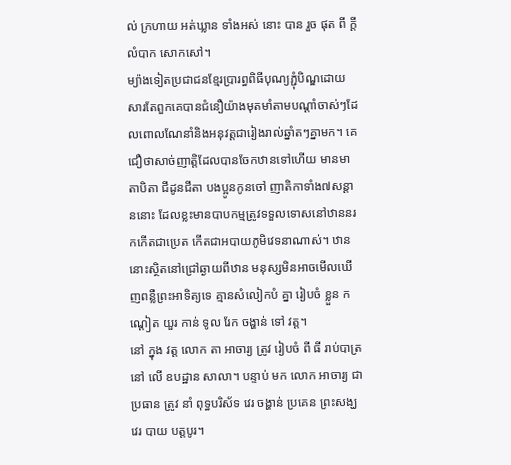ល់ ក្រហាយ អត់ឃ្លាន ទាំងអស់ នោះ បាន រួច ផុត ពី ក្ដី លំបាក សោកសៅ។
ម្យ៉ាងទៀតប្រជាជនខ្មែរប្រារព្ធពិធីបុណ្យភ្ជុំបិណ្ឌដោយសារតែពួកគេបានជំនឿយ៉ាងមុតមាំតាមបណ្ដាំចាស់ៗដែលពោលណែនាំនិងអនុវត្តជារៀងរាល់ឆ្នាំតៗគ្នាមក។ គេជឿថាសាច់ញាត្តិដែលបានចែកឋានទៅហើយ មានមាតាបិតា ជីដូនជីតា បងប្អូនកូនចៅ ញាតិកាទាំង៧សន្ដាននោះ ដែលខ្លះមានបាបកម្មត្រូវទទួលទោសនៅឋាននរកកើតជាប្រេត កើតជាអបាយភូមិវេទនាណាស់។ ឋាននោះស្ថិតនៅជ្រៅឆ្ងាយពីឋាន មនុស្សមិនអាចមើលឃើញពន្លឺព្រះអាទិត្យទេ គ្មានសំលៀកបំ គ្នា រៀបចំ ខ្លួន កណ្ដៀត យួរ កាន់ ទូល រែក ចង្ហាន់ ទៅ វត្ត។
នៅ ក្នុង វត្ត លោក តា អាចារ្យ ត្រូវ រៀបចំ ពី ធី រាប់បាត្រ នៅ លើ ឧបដ្ឋាន សាលា។ បន្ទាប់ មក លោក អាចារ្យ ជា ប្រធាន ត្រូវ នាំ ពុទ្ធបរិស័ទ វេរ ចង្ហាន់ ប្រគេន ព្រះសង្ឃ វេរ បាយ បត្តបូរ។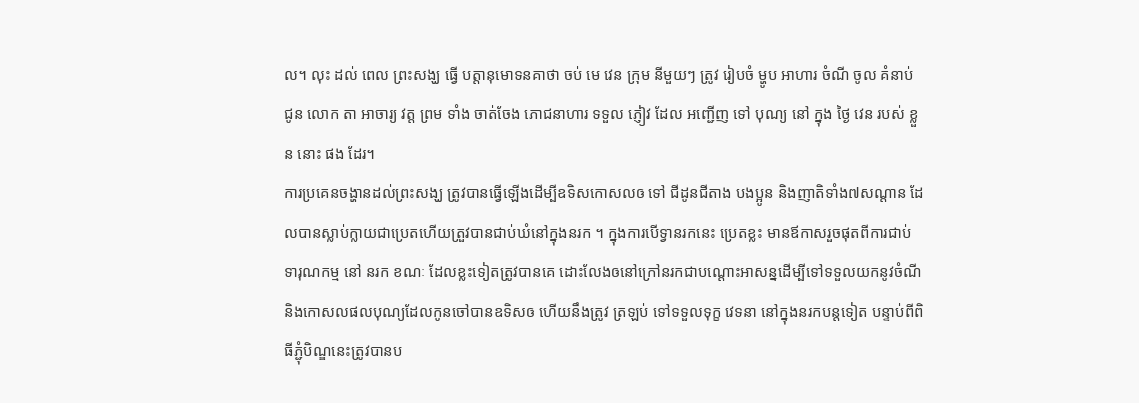ល។ លុះ ដល់ ពេល ព្រះសង្ឃ ធ្វើ បត្តានុមោទនគាថា ចប់ មេ វេន ក្រុម នីមួយៗ ត្រូវ រៀបចំ ម្ហូប អាហារ ចំណី ចូល គំនាប់ ជូន លោក តា អាចារ្យ វត្ត ព្រម ទាំង ចាត់ចែង ភោជនាហារ ទទួល ភ្ញៀវ ដែល អញ្ជើញ ទៅ បុណ្យ នៅ ក្នុង ថ្ងៃ វេន របស់ ខ្លួន នោះ ផង ដែរ។
ការប្រគេនចង្ហានដល់ព្រះសង្ឃ ត្រូវបានធ្វើឡើងដើម្បីឧទិសកោសលឲ ទៅ ជីដូនជីតាង បងប្អូន និងញាតិទាំង៧សណ្តាន ដែលបានស្លាប់ក្លាយជាប្រេតហើយត្រួវបានជាប់ឃំនៅក្នុងនរក ។ ក្នុងការបើទ្វានរកនេះ ប្រេតខ្លះ មានឪកាសរួចផុតពីការជាប់ ទារុណកម្ម នៅ នរក ខណៈ ដែលខ្លះទៀតត្រូវបានគេ ដោះលែងឲនៅក្រៅនរកជាបណ្តោះអាសន្នដើម្បីទៅទទួលយកនូវចំណី និងកោសលផលបុណ្យដែលកូនចៅបានឧទិសឲ ហើយនឹងត្រូវ ត្រឡប់ ទៅទទួលទុក្ខ វេទនា នៅក្នុងនរកបន្តទៀត បន្ទាប់ពីពិធីភ្ជុំបិណ្ឌនេះត្រូវបានប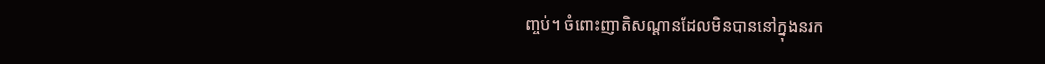ញ្ចប់។ ចំពោះញាតិសណ្តានដែលមិនបាននៅក្នុងនរក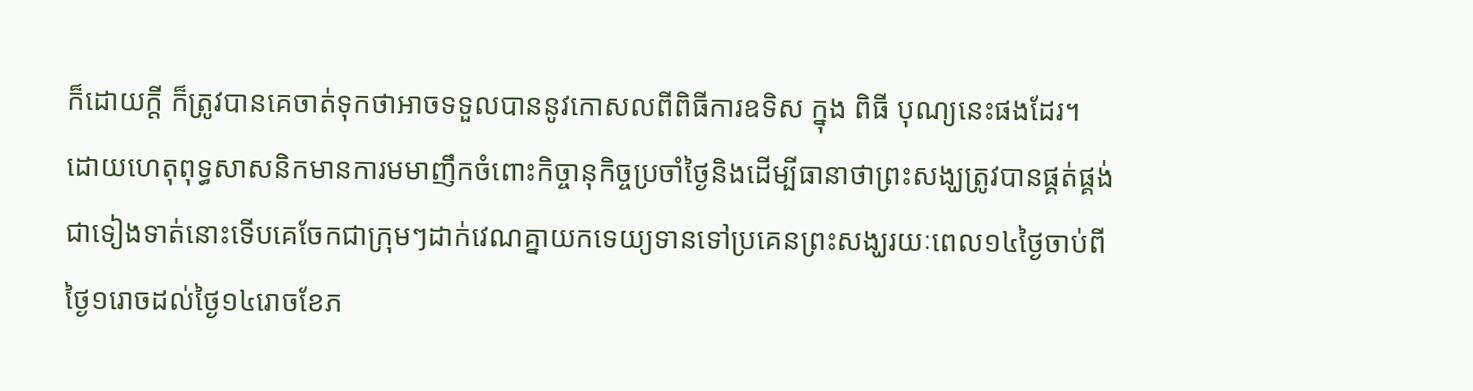ក៏ដោយក្តី ក៏ត្រូវបានគេចាត់ទុកថាអាចទទួលបាននូវកោសលពីពិធីការឧទិស ក្នុង ពិធី បុណ្យនេះផងដែរ។
ដោយហេតុពុទ្ធសាសនិកមានការមមាញឹកចំពោះកិច្ចានុកិច្ចប្រចាំថៃ្ងនិងដើម្បីធានាថាព្រះសង្ឃត្រូវបានផ្គត់ផ្គង់ជាទៀងទាត់នោះទើបគេចែកជាក្រុមៗដាក់វេណគ្នាយកទេយ្យទានទៅប្រគេនព្រះសង្ឃរយៈពេល១៤ថៃ្ងចាប់ពីថៃ្ង១រោចដល់ថៃ្ង១៤រោចខែភ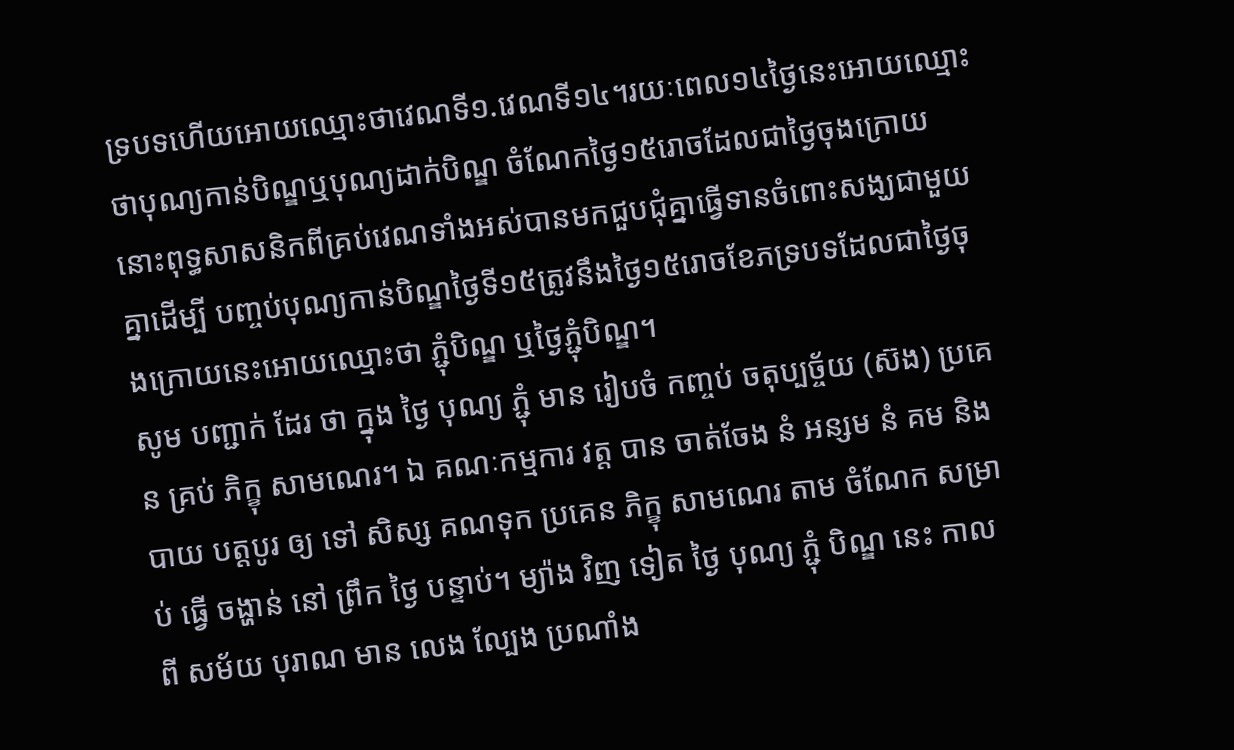ទ្របទហើយអោយឈ្មោះថាវេណទី១.វេណទី១៤។រយៈពេល១៤ថៃ្ងនេះអោយឈ្មោះថាបុណ្យកាន់បិណ្ឌឬបុណ្យដាក់បិណ្ឌ ចំណែកថ្ងៃ១៥រោចដែលជាថ្ងៃចុងក្រោយនោះពុទ្ធសាសនិកពីគ្រប់វេណទាំងអស់បានមកជួបជុំគ្នាធ្វើទានចំពោះសង្ឃជាមួយគ្នាដើម្បី បញ្ចប់បុណ្យកាន់បិណ្ឌថ្ងៃទី១៥ត្រូវនឹងថ្ងៃ១៥រោចខែភទ្របទដែលជាថ្ងៃចុងក្រោយនេះអោយឈ្មោះថា ភ្ជុំបិណ្ឌ ឬថ្ងៃភ្ជុំបិណ្ឌ។
សូម បញ្ជាក់ ដែរ ថា ក្នុង ថ្ងៃ បុណ្យ ភ្ជុំ មាន រៀបចំ កញ្ចប់ ចតុប្បច្ច័យ (ស៊ង) ប្រគេន គ្រប់ ភិក្ខុ សាមណេរ។ ឯ គណៈកម្មការ វត្ត បាន ចាត់ចែង នំ អន្សម នំ គម និង បាយ បត្តបូរ ឲ្យ ទៅ សិស្ស គណទុក ប្រគេន ភិក្ខុ សាមណេរ តាម ចំណែក សម្រាប់ ធ្វើ ចង្ហាន់ នៅ ព្រឹក ថ្ងៃ បន្ទាប់។ ម្យ៉ាង វិញ ទៀត ថ្ងៃ បុណ្យ ភ្ជុំ បិណ្ឌ នេះ កាល ពី សម័យ បុរាណ មាន លេង ល្បែង ប្រណាំង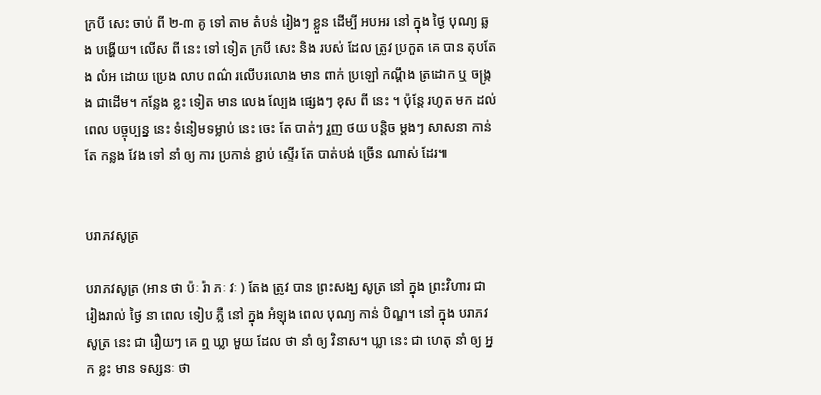ក្របី សេះ ចាប់ ពី ២-៣ គូ ទៅ តាម តំបន់ រៀងៗ ខ្លួន ដើម្បី អបអរ នៅ ក្នុង ថ្ងៃ បុណ្យ ឆ្លង បង្ហើយ។ លើស ពី នេះ ទៅ ទៀត ក្របី សេះ និង របស់ ដែល ត្រូវ ប្រកួត គេ បាន តុបតែង លំអ ដោយ ប្រេង លាប ពណ៌ រលើបរលោង មាន ពាក់ ប្រឡៅ កណ្ដឹង ត្រដោក ឬ ចង្ក្រង ជាដើម។ កន្លែង ខ្លះ ទៀត មាន លេង ល្បែង ផ្សេងៗ ខុស ពី នេះ ។ ប៉ុន្តែ រហូត មក ដល់ ពេល បច្ចុប្បន្ន នេះ ទំនៀមទម្លាប់ នេះ ចេះ តែ បាត់ៗ រួញ ថយ បន្តិច ម្ដងៗ សាសនា កាន់ តែ កន្លង វែង ទៅ នាំ ឲ្យ ការ ប្រកាន់ ខ្ជាប់ ស្ទើរ តែ បាត់បង់ ច្រើន ណាស់ ដែរ៕


បរាភវសូត្រ

បរាភវសូត្រ (អាន ថា ប៉ៈ រ៉ា ភៈ វៈ ) តែង ត្រូវ បាន ព្រះសង្ឃ សូត្រ នៅ ក្នុង ព្រះវិហារ ជា រៀងរាល់ ថ្ងៃ នា ពេល ទៀប ភ្លឺ នៅ ក្នុង អំឡុង ពេល បុណ្យ កាន់ បិណ្ឌ។ នៅ ក្នុង បរាភវសូត្រ នេះ ជា រឿយៗ គេ ឮ ឃ្លា មួយ ដែល ថា នាំ ឲ្យ វិនាស។ ឃ្លា នេះ ជា ហេតុ នាំ ឲ្យ អ្នក ខ្លះ មាន ទស្សនៈ ថា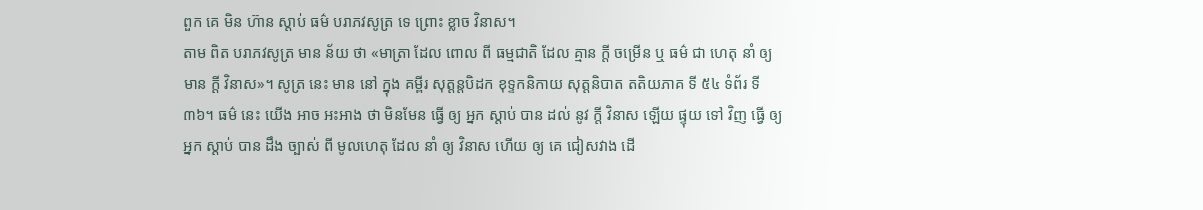ពួក គេ មិន ហ៊ាន ស្ដាប់ ធម៌ បរាភវសូត្រ ទេ ព្រោះ ខ្លាច វិនាស។
តាម ពិត បរាភវសូត្រ មាន ន័យ ថា «មាត្រា ដែល ពោល ពី ធម្មជាតិ ដែល គ្មាន ក្ដី ចម្រើន ឬ ធម៌ ជា ហេតុ នាំ ឲ្យ មាន ក្ដី វិនាស»។ សូត្រ នេះ មាន នៅ ក្នុង គម្ពីរ សុត្តន្តបិដក ខុទ្ទកនិកាយ សុត្តនិបាត តតិយភាគ ទី ៥៤ ទំព័រ ទី ៣៦។ ធម៌ នេះ យើង អាច អះអាង ថា មិនមែន ធ្វើ ឲ្យ អ្នក ស្ដាប់ បាន ដល់ នូវ ក្ដី វិនាស ឡើយ ផ្ទុយ ទៅ វិញ ធ្វើ ឲ្យ អ្នក ស្ដាប់ បាន ដឹង ច្បាស់ ពី មូលហេតុ ដែល នាំ ឲ្យ វិនាស ហើយ ឲ្យ គេ ជៀសវាង ដើ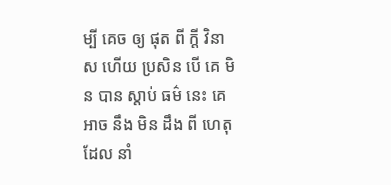ម្បី គេច ឲ្យ ផុត ពី ក្ដី វិនាស ហើយ ប្រសិន បើ គេ មិន បាន ស្ដាប់ ធម៌ នេះ គេ អាច នឹង មិន ដឹង ពី ហេតុ ដែល នាំ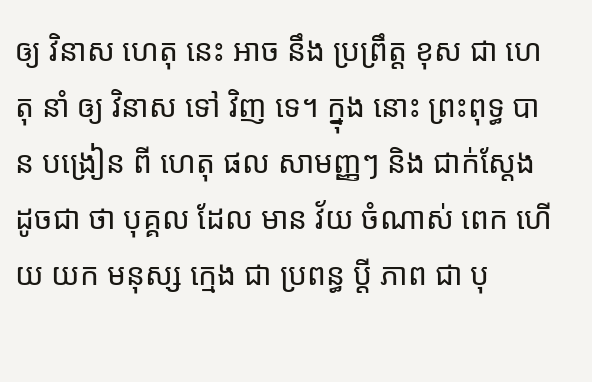ឲ្យ វិនាស ហេតុ នេះ អាច នឹង ប្រព្រឹត្ត ខុស ជា ហេតុ នាំ ឲ្យ វិនាស ទៅ វិញ ទេ។ ក្នុង នោះ ព្រះពុទ្ធ បាន បង្រៀន ពី ហេតុ ផល សាមញ្ញៗ និង ជាក់ស្ដែង ដូចជា ថា បុគ្គល ដែល មាន វ័យ ចំណាស់ ពេក ហើយ យក មនុស្ស ក្មេង ជា ប្រពន្ធ ប្ដី ភាព ជា បុ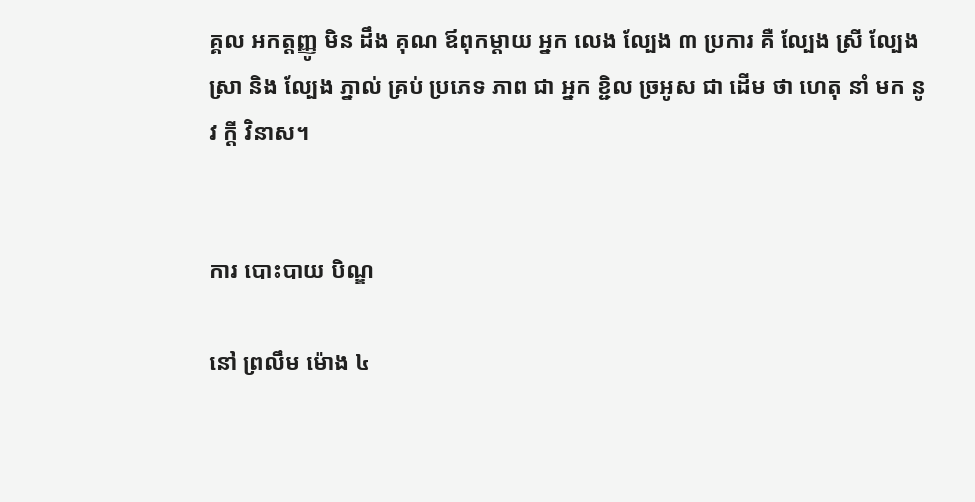គ្គល អកត្ដញ្ញូ មិន ដឹង គុណ ឪពុកម្ដាយ អ្នក លេង ល្បែង ៣ ប្រការ គឺ ល្បែង ស្រី ល្បែង ស្រា និង ល្បែង ភ្នាល់ គ្រប់ ប្រភេទ ភាព ជា អ្នក ខ្ជិល ច្រអូស ជា ដើម ថា ហេតុ នាំ មក នូវ ក្ដី វិនាស។


ការ បោះបាយ បិណ្ឌ

នៅ ព្រលឹម ម៉ោង ៤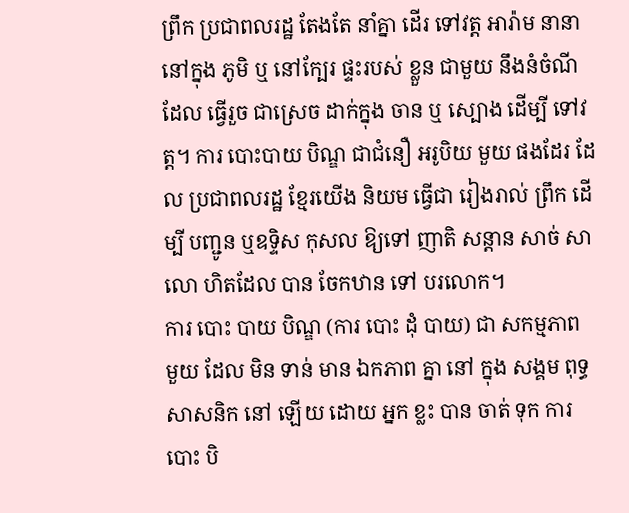ព្រឹក ប្រជាពលរដ្ឋ តែងតែ នាំគ្នា ដើរ ទៅវត្ដ អារ៉ាម នានា នៅក្នុង ភូមិ ឬ នៅក្បែរ ផ្ទះរបស់ ខ្លួន ជាមួយ នឹងនំចំណី ដែល ធ្វើរួច ជាស្រេច ដាក់ក្នុង ចាន ឬ ស្បោង ដើម្បី ទៅវត្ដ។ ការ បោះបាយ បិណ្ឌ ជាជំនឿ អរូបិយ មួយ ផងដែរ ដែល ប្រជាពលរដ្ឋ ខ្មែរយើង និយម ធ្វើជា រៀងរាល់ ព្រឹក ដើម្បី បញ្ជូន ឬឧទ្ទិស កុសល ឱ្យទៅ ញាតិ សន្ដាន សាច់ សាលោ ហិតដែល បាន ចែកឋាន ទៅ បរលោក។
ការ បោះ បាយ បិណ្ឌ (ការ បោះ ដុំ បាយ) ជា សកម្មភាព មួយ ដែល មិន ទាន់ មាន ឯកភាព គ្នា នៅ ក្នុង សង្គម ពុទ្ធសាសនិក នៅ ឡើយ ដោយ អ្នក ខ្លះ បាន ចាត់ ទុក ការ បោះ បិ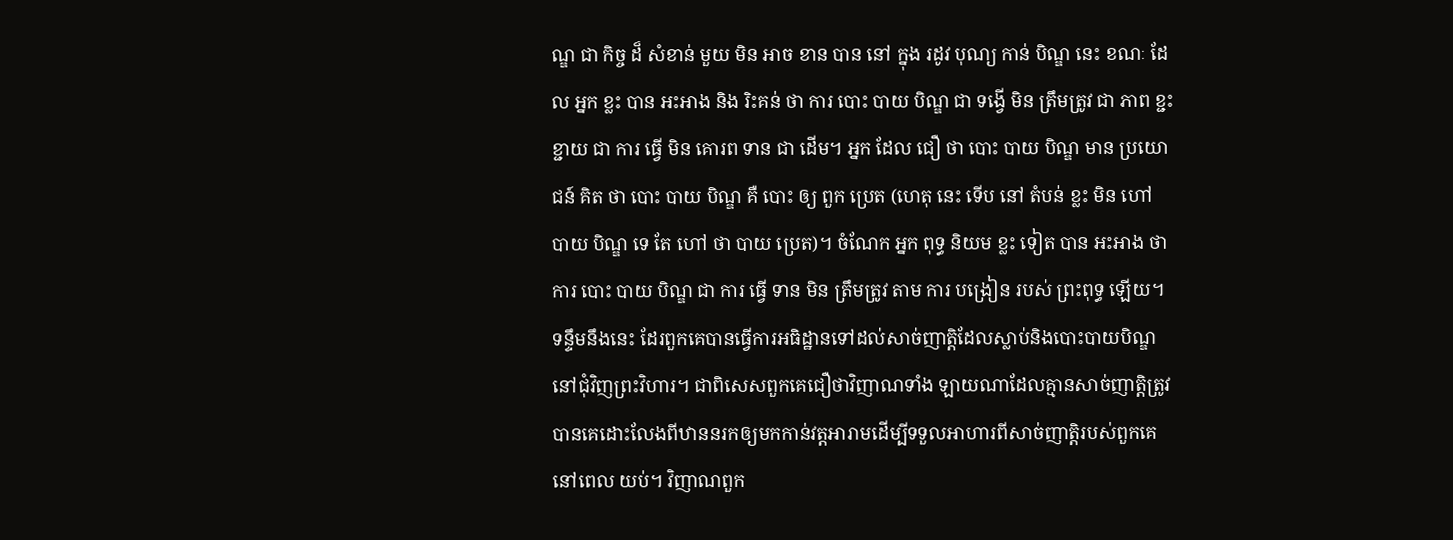ណ្ឌ ជា កិច្ច ដ៏ សំខាន់ មួយ មិន អាច ខាន បាន នៅ ក្នុង រដូវ បុណ្យ កាន់ បិណ្ឌ នេះ ខណៈ ដែល អ្នក ខ្លះ បាន អះអាង និង រិះគន់ ថា ការ បោះ បាយ បិណ្ឌ ជា ទង្វើ មិន ត្រឹមត្រូវ ជា ភាព ខ្ជះខ្ជាយ ជា ការ ធ្វើ មិន គោរព ទាន ជា ដើម។ អ្នក ដែល ជឿ ថា បោះ បាយ បិណ្ឌ មាន ប្រយោជន៍ គិត ថា បោះ បាយ បិណ្ឌ គឺ បោះ ឲ្យ ពួក ប្រេត (ហេតុ នេះ ទើប នៅ តំបន់ ខ្លះ មិន ហៅ បាយ បិណ្ឌ ទេ តែ ហៅ ថា បាយ ប្រេត)។ ចំណែក អ្នក ពុទ្ធ និយម ខ្លះ ទៀត បាន អះអាង ថា ការ បោះ បាយ បិណ្ឌ ជា ការ ធ្វើ ទាន មិន ត្រឹមត្រូវ តាម ការ បង្រៀន របស់ ព្រះពុទ្ធ ឡើយ។
ទន្ទឹមនឹងនេះ ដែរពួកគេបានធ្វើការអធិដ្ឋានទៅដល់សាច់ញាត្តិដែលស្លាប់និងបោះបាយបិណ្ឌនៅជុំវិញព្រះវិហារ។ ជាពិសេសពួកគេជឿថាវិញាណទាំង ឡាយណាដែលគ្មានសាច់ញាត្តិត្រូវបានគេដោះលែងពីឋាននរកឲ្យមកកាន់វត្តអារាមដើម្បីទទួលអាហារពីសាច់ញាត្តិរបស់ពួកគេនៅពេល យប់។ វិញាណពួក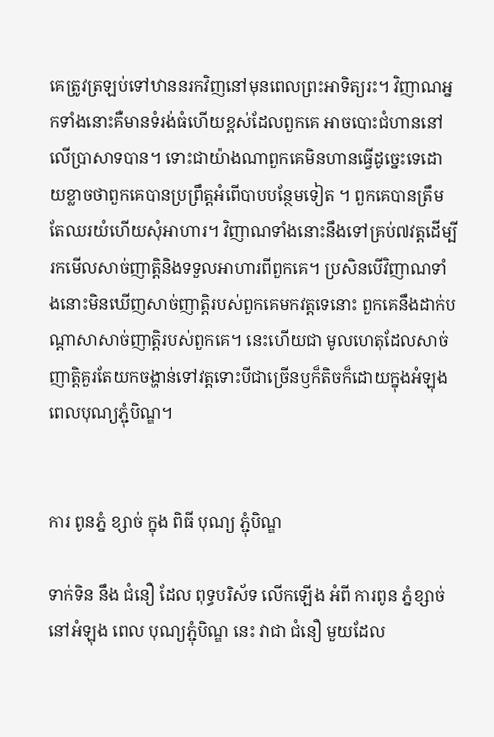គេត្រូវត្រឡប់ទៅឋាននរកវិញនៅមុនពេលព្រះអាទិត្យរះ។ វិញាណអ្នកទាំងនោះគឺមានទំរង់ធំហើយខ្ពស់ដែលពួកគេ អាចបោះជំហាននៅលើប្រាសាទបាន។ ទោះជាយ៉ាងណាពួកគេមិនហានធ្វើដូច្នេះទេដោយខ្លាចថាពួកគេបានប្រព្រឹត្តអំពើបាបបន្ថែមទៀត ។ ពួកគេបានត្រឹមតែឈរយំហើយសុំអាហារ។ វិញាណទាំងនោះនឹងទៅគ្រប់៧វត្តដើម្បីរកមើលសាច់ញាត្តិនិងទទួលអាហារពីពួកគេ។ ប្រសិនបើវិញាណទាំងនោះមិនឃើញសាច់ញាត្តិរបស់ពួកគេមកវត្តទេនោះ ពួកគេនឹងដាក់បណ្ដាសាសាច់ញាត្តិរបស់ពួកគេ។ នេះហើយជា មូលហេតុដែលសាច់ញាត្តិគួរតែយកចង្ហាន់ទៅវត្តទោះបីជាច្រើនឫក៏តិចក៏ដោយក្នុងអំឡុងពេលបុណ្យភ្ជុំបិណ្ឌ។


ការ ពូនភ្នំ ខ្សាច់ ក្នុង ពិធី បុណ្យ ភ្ជុំបិណ្ឌ

ទាក់ទិន នឹង ជំនឿ ដែល ពុទ្ធបរិស័ទ លើកឡើង អំពី ការពូន ភ្នំខ្សាច់ នៅអំឡុង ពេល បុណ្យភ្ជុំបិណ្ឌ នេះ វាជា ជំនឿ មួយដែល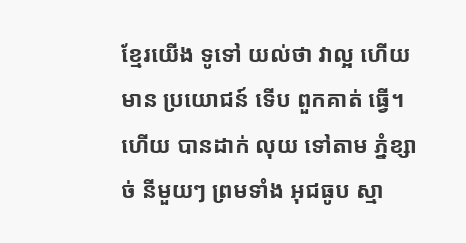ខ្មែរយើង ទូទៅ យល់ថា វាល្អ ហើយ មាន ប្រយោជន៍ ទើប ពួកគាត់ ធ្វើ។ ហើយ បានដាក់ លុយ ទៅតាម ភ្នំខ្សាច់ នីមួយៗ ព្រមទាំង អុជធូប ស្មា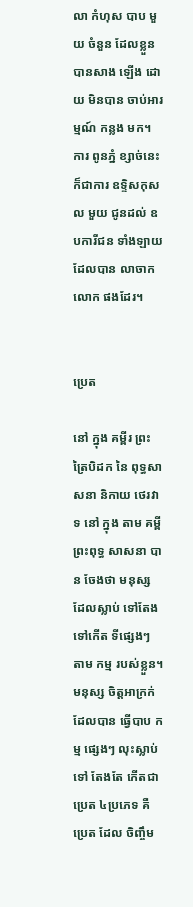លា កំហុស បាប មួយ ចំនួន ដែលខ្លួន បានសាង ឡើង ដោយ មិនបាន ចាប់អារម្មណ៍ កន្លង មក។ ការ ពូនភ្នំ ខ្សាច់នេះ ក៏ជាការ ឧទ្ទិសកុសល មួយ ជូនដល់ ឧបការីជន ទាំងឡាយ ដែលបាន លាចាក លោក ផងដែរ។


ប្រេត

នៅ ក្នុង គម្ពីរ ព្រះត្រៃបិដក នៃ ពុទ្ធសាសនា និកាយ ថេរវាទ នៅ ក្នុង តាម គម្ពី ព្រះពុទ្ធ សាសនា បាន ចែងថា មនុស្ស ដែលស្លាប់ ទៅតែង ទៅកើត ទីផ្សេងៗ តាម កម្ម របស់ខ្លួន។ មនុស្ស ចិត្ដអាក្រក់ ដែលបាន ធ្វើបាប កម្ម ផ្សេងៗ លុះស្លាប់ ទៅ តែងតែ កើតជា ប្រេត ៤ប្រភេទ គឺប្រេត ដែល ចិញ្ចឹម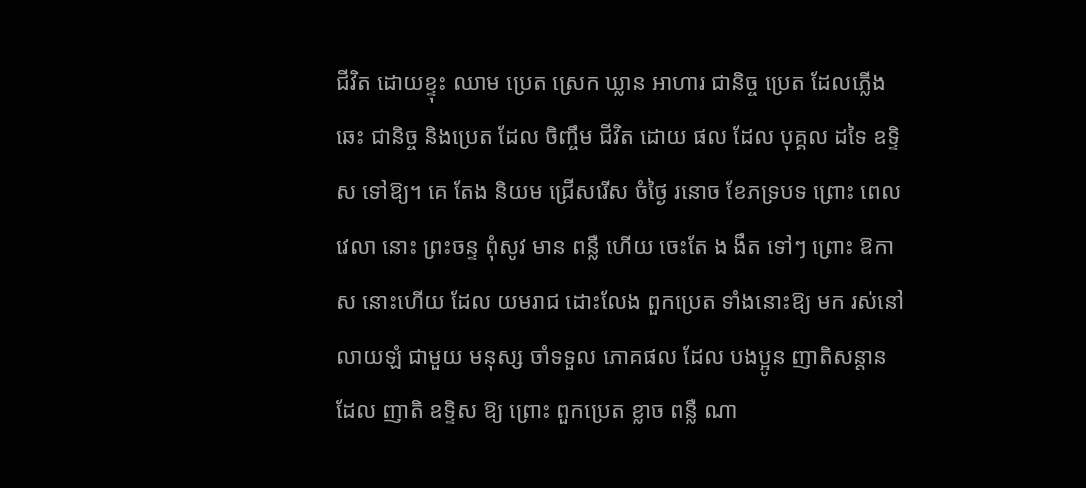ជីវិត ដោយខ្ទុះ ឈាម ប្រេត ស្រេក ឃ្លាន អាហារ ជានិច្ច ប្រេត ដែលភ្លើង ឆេះ ជានិច្ច និងប្រេត ដែល ចិញ្ចឹម ជីវិត ដោយ ផល ដែល បុគ្គល ដទៃ ឧទ្ទិស ទៅឱ្យ។ គេ តែង និយម ជ្រើសរើស ចំថ្ងៃ រនោច ខែភទ្របទ ព្រោះ ពេលវេលា នោះ ព្រះចន្ទ ពុំសូវ មាន ពន្លឺ ហើយ ចេះតែ ង ងឹត ទៅៗ ព្រោះ ឱកាស នោះហើយ ដែល យមរាជ ដោះលែង ពួកប្រេត ទាំងនោះឱ្យ មក រស់នៅ លាយឡំ ជាមួយ មនុស្ស ចាំទទួល ភោគផល ដែល បងប្អូន ញាតិសន្ដាន ដែល ញាតិ ឧទ្ទិស ឱ្យ ព្រោះ ពួកប្រេត ខ្លាច ពន្លឺ ណា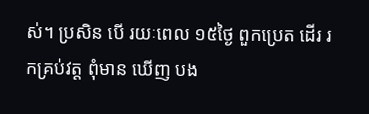ស់។ ប្រសិន បើ រយៈពេល ១៥ថ្ងៃ ពួកប្រេត ដើរ រកគ្រប់វត្ដ ពុំមាន ឃើញ បង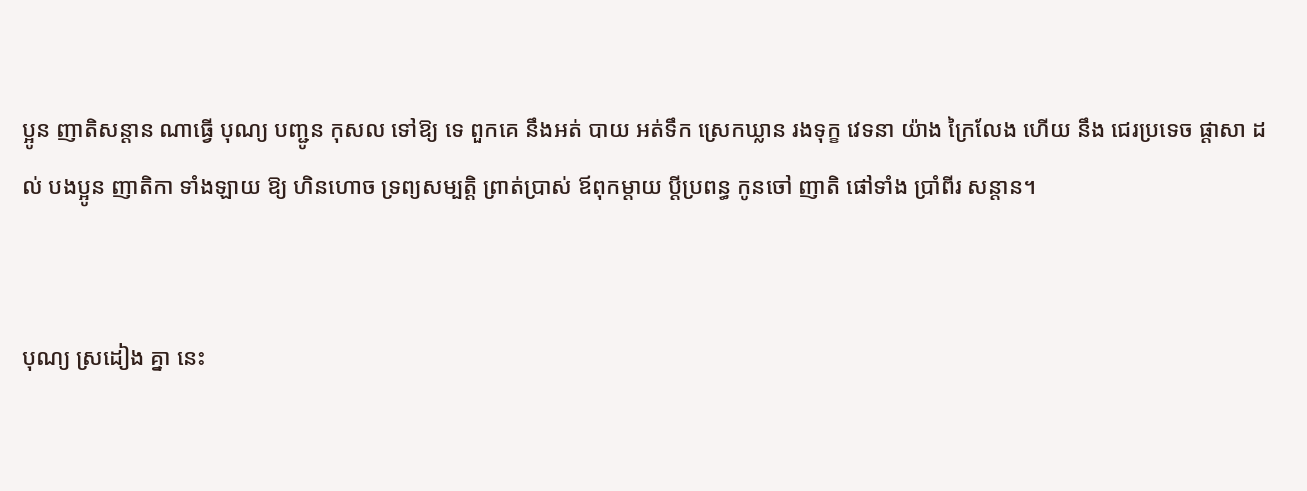ប្អូន ញាតិសន្ដាន ណាធ្វើ បុណ្យ បញ្ជូន កុសល ទៅឱ្យ ទេ ពួកគេ នឹងអត់ បាយ អត់ទឹក ស្រេកឃ្លាន រងទុក្ខ វេទនា យ៉ាង ក្រៃលែង ហើយ នឹង ជេរប្រទេច ផ្ដាសា ដល់ បងប្អូន ញាតិកា ទាំងឡាយ ឱ្យ ហិនហោច ទ្រព្យសម្បត្ដិ ព្រាត់ប្រាស់ ឪពុកម្ដាយ ប្ដីប្រពន្ធ កូនចៅ ញាតិ ផៅទាំង ប្រាំពីរ សន្ដាន។


បុណ្យ ស្រដៀង គ្នា នេះ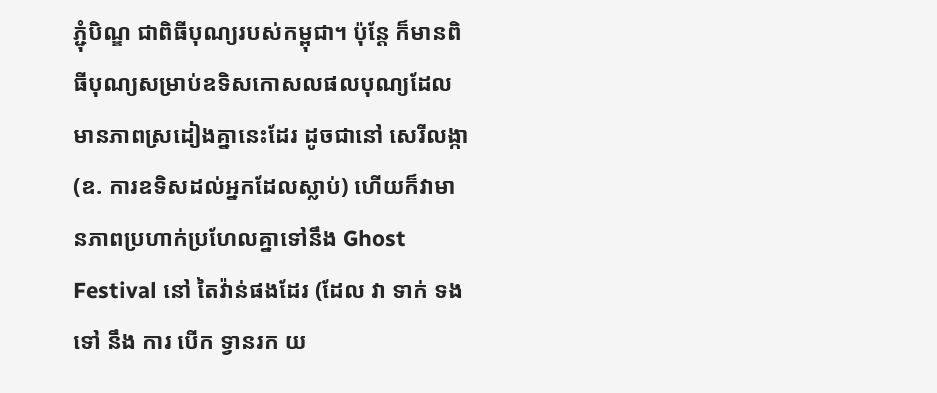ភ្ជុំបិណ្ឌ ជាពិធីបុណ្យរបស់កម្ពុជា។ ប៉ុន្តែ ក៏មានពិធីបុណ្យសម្រាប់ឧទិសកោសលផលបុណ្យដែលមានភាពស្រដៀងគ្នានេះដែរ ដូចជានៅ សេរីលង្កា(ឧ. ការឧទិសដល់អ្នកដែលស្លាប់) ហើយក៏វាមានភាពប្រហាក់ប្រហែលគ្នាទៅនឹង Ghost Festival នៅ តៃវ៉ាន់ផងដែរ (ដែល វា ទាក់ ទង ទៅ នឹង ការ បើក ទ្វានរក យ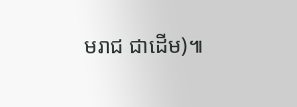មរាជ ជាដើម)៕